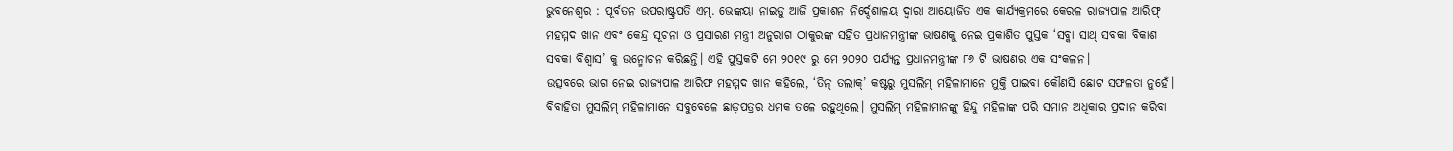ଭୁବନେଶ୍ବର : ପୂର୍ବତନ ଉପରାଷ୍ଟ୍ରପତି ଏମ୍. ଭେଙ୍କୟା ନାଇଡୁ ଆଜି ପ୍ରକାଶନ ନିର୍ଦ୍ଦେଶାଳୟ ଦ୍ୱାରା ଆୟୋଜିତ ଏକ କାର୍ଯ୍ୟକ୍ରମରେ କେରଳ ରାଜ୍ୟପାଳ ଆରିଫ୍ ମହମ୍ମଦ ଖାନ ଏବଂ କେନ୍ଦ୍ର ସୂଚନା ଓ ପ୍ରସାରଣ ମନ୍ତ୍ରୀ ଅନୁରାଗ ଠାକୁରଙ୍କ ସହିତ ପ୍ରଧାନମନ୍ତ୍ରୀଙ୍କ ଭାଷଣକୁ ନେଇ ପ୍ରକାଶିତ ପୁସ୍ତକ ‘ସବ୍କା ସାଥ୍ ସବକା ବିକାଶ ସବକା ବିଶ୍ୱାସ’ କୁ ଉନ୍ମୋଚନ କରିଛନ୍ତି। ଏହି ପୁସ୍ତକଟି ମେ ୨୦୧୯ ରୁ ମେ ୨୦୨୦ ପର୍ଯ୍ୟନ୍ତ ପ୍ରଧାନମନ୍ତ୍ରୀଙ୍କ ୮୬ ଟି ଭାଷଣର ଏକ ସଂକଳନ।
ଉତ୍ସବରେ ଭାଗ ନେଇ ରାଜ୍ୟପାଳ ଆରିଫ ମହମ୍ମଦ ଖାନ କହିଲେ, ‘ତିନ୍ ତଲାକ୍’ କଷ୍ଟରୁ ମୁସଲିମ୍ ମହିଳାମାନେ ମୁକ୍ତି ପାଇବା କୌଣସି ଛୋଟ ସଫଳତା ନୁହେଁ। ବିବାହିତା ମୁସଲିମ୍ ମହିଳାମାନେ ସବୁବେଳେ ଛାଡ଼ପତ୍ରର ଧମକ ତଳେ ରହୁଥିଲେ। ମୁସଲିମ୍ ମହିଳାମାନଙ୍କୁ ହିନ୍ଦୁ ମହିଳାଙ୍କ ପରି ସମାନ ଅଧିକାର ପ୍ରଦାନ କରିବା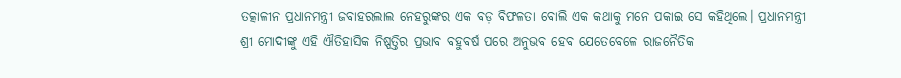ତତ୍କାଳୀନ ପ୍ରଧାନମନ୍ତ୍ରୀ ଜବାହରଲାଲ ନେହରୁଙ୍କର ଏକ ବଡ଼ ବିଫଳତା ବୋଲି ଏକ କଥାକୁ ମନେ ପକାଇ ସେ କହିଥିଲେ। ପ୍ରଧାନମନ୍ତ୍ରୀ ଶ୍ରୀ ମୋଦୀଙ୍କୁ ଏହି ଐତିହାସିକ ନିଷ୍ପତ୍ତିର ପ୍ରଭାବ ବହୁବର୍ଷ ପରେ ଅନୁଭବ ହେବ ଯେତେବେଳେ ରାଜନୈତିକ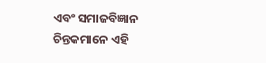ଏବଂ ସମାଜବିଜ୍ଞାନ ଚିନ୍ତକମାନେ ଏହି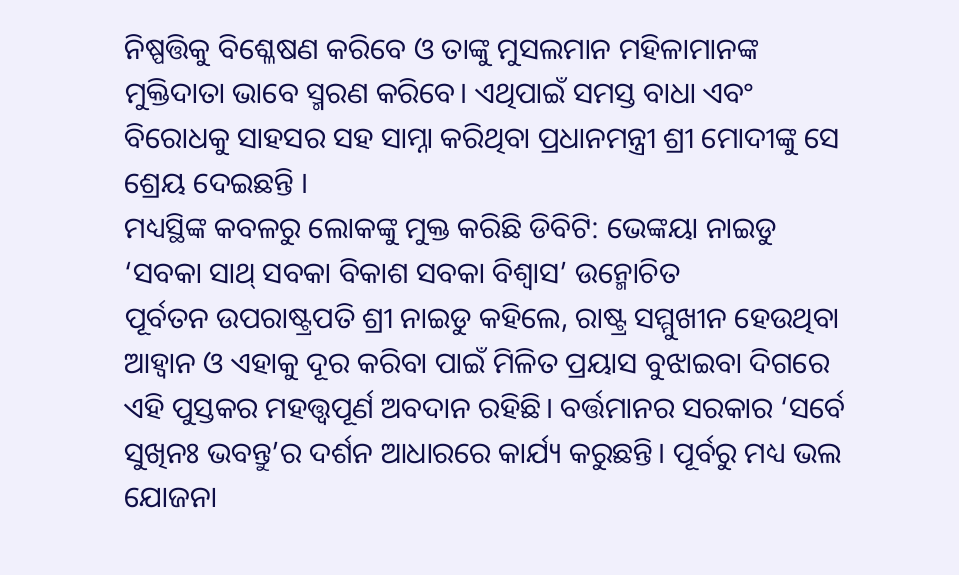ନିଷ୍ପତ୍ତିକୁ ବିଶ୍ଳେଷଣ କରିବେ ଓ ତାଙ୍କୁ ମୁସଲମାନ ମହିଳାମାନଙ୍କ ମୁକ୍ତିଦାତା ଭାବେ ସ୍ମରଣ କରିବେ। ଏଥିପାଇଁ ସମସ୍ତ ବାଧା ଏବଂ ବିରୋଧକୁ ସାହସର ସହ ସାମ୍ନା କରିଥିବା ପ୍ରଧାନମନ୍ତ୍ରୀ ଶ୍ରୀ ମୋଦୀଙ୍କୁ ସେ ଶ୍ରେୟ ଦେଇଛନ୍ତି ।
ମଧ୍ୟସ୍ଥିଙ୍କ କବଳରୁ ଲୋକଙ୍କୁ ମୁକ୍ତ କରିଛି ଡିବିଟି: ଭେଙ୍କୟା ନାଇଡୁ
‘ସବକା ସାଥ୍ ସବକା ବିକାଶ ସବକା ବିଶ୍ୱାସ’ ଉନ୍ମୋଚିତ
ପୂର୍ବତନ ଉପରାଷ୍ଟ୍ରପତି ଶ୍ରୀ ନାଇଡୁ କହିଲେ, ରାଷ୍ଟ୍ର ସମ୍ମୁଖୀନ ହେଉଥିବା ଆହ୍ୱାନ ଓ ଏହାକୁ ଦୂର କରିବା ପାଇଁ ମିଳିତ ପ୍ରୟାସ ବୁଝାଇବା ଦିଗରେ
ଏହି ପୁସ୍ତକର ମହତ୍ତ୍ବପୂର୍ଣ ଅବଦାନ ରହିଛି। ବର୍ତ୍ତମାନର ସରକାର ‘ସର୍ବେ ସୁଖିନଃ ଭବନ୍ତୁ’ର ଦର୍ଶନ ଆଧାରରେ କାର୍ଯ୍ୟ କରୁଛନ୍ତି। ପୂର୍ବରୁ ମଧ୍ୟ ଭଲ ଯୋଜନା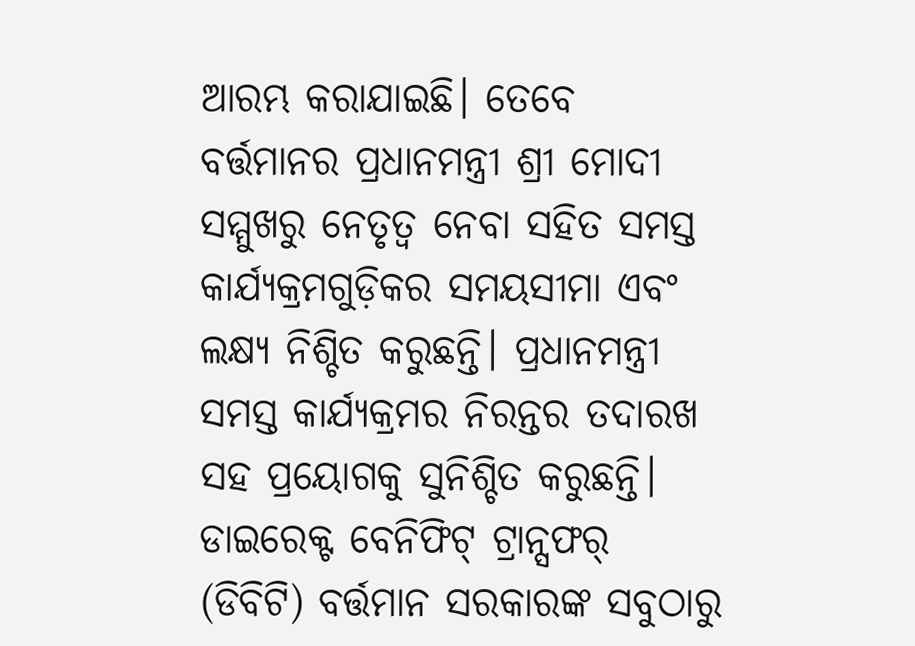ଆରମ୍ଭ କରାଯାଇଛି। ତେବେ ବର୍ତ୍ତମାନର ପ୍ରଧାନମନ୍ତ୍ରୀ ଶ୍ରୀ ମୋଦୀ ସମ୍ମୁଖରୁ ନେତୃତ୍ୱ ନେବା ସହିତ ସମସ୍ତ କାର୍ଯ୍ୟକ୍ରମଗୁଡ଼ିକର ସମୟସୀମା ଏବଂ ଲକ୍ଷ୍ୟ ନିଶ୍ଚିତ କରୁଛନ୍ତି। ପ୍ରଧାନମନ୍ତ୍ରୀ ସମସ୍ତ କାର୍ଯ୍ୟକ୍ରମର ନିରନ୍ତର ତଦାରଖ ସହ ପ୍ରୟୋଗକୁ ସୁନିଶ୍ଚିତ କରୁଛନ୍ତି। ଡାଇରେକ୍ଟ ବେନିଫିଟ୍ ଟ୍ରାନ୍ସଫର୍ (ଡିବିଟି) ବର୍ତ୍ତମାନ ସରକାରଙ୍କ ସବୁଠାରୁ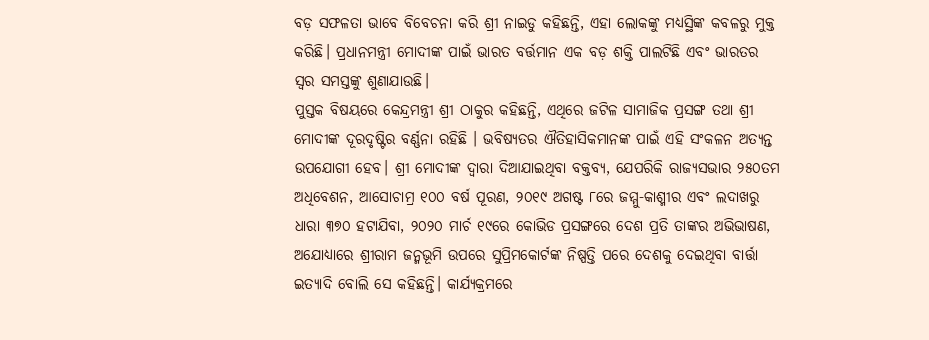ବଡ଼ ସଫଳତା ଭାବେ ବିବେଚନା କରି ଶ୍ରୀ ନାଇଡୁ କହିଛନ୍ତି, ଏହା ଲୋକଙ୍କୁ ମଧ୍ୟସ୍ଥିଙ୍କ କବଳରୁ ମୁକ୍ତ କରିଛି। ପ୍ରଧାନମନ୍ତ୍ରୀ ମୋଦୀଙ୍କ ପାଇଁ ଭାରତ ବର୍ତ୍ତମାନ ଏକ ବଡ଼ ଶକ୍ତି ପାଲଟିଛି ଏବଂ ଭାରତର ସ୍ୱର ସମସ୍ତଙ୍କୁ ଶୁଣାଯାଉଛି।
ପୁସ୍ତକ ବିଷୟରେ କେନ୍ଦ୍ରମନ୍ତ୍ରୀ ଶ୍ରୀ ଠାକୁର କହିଛନ୍ତି, ଏଥିରେ ଜଟିଳ ସାମାଜିକ ପ୍ରସଙ୍ଗ ତଥା ଶ୍ରୀ ମୋଦୀଙ୍କ ଦୂରଦୃଷ୍ଟିର ବର୍ଣ୍ଣନା ରହିଛି । ଭବିଷ୍ୟତର ଐତିହାସିକମାନଙ୍କ ପାଇଁ ଏହି ସଂକଳନ ଅତ୍ୟନ୍ତ ଉପଯୋଗୀ ହେବ। ଶ୍ରୀ ମୋଦୀଙ୍କ ଦ୍ବାରା ଦିଆଯାଇଥିବା ବକ୍ତବ୍ୟ, ଯେପରିକି ରାଜ୍ୟସଭାର ୨୫୦ତମ ଅଧିବେଶନ, ଆସୋଚାମ୍ର ୧୦୦ ବର୍ଷ ପୂରଣ, ୨୦୧୯ ଅଗଷ୍ଟ ୮ରେ ଜମ୍ମୁ-କାଶ୍ମୀର ଏବଂ ଲଦାଖରୁ ଧାରା ୩୭୦ ହଟାଯିବା, ୨୦୨୦ ମାର୍ଚ ୧୯ରେ କୋଭିଡ ପ୍ରସଙ୍ଗରେ ଦେଶ ପ୍ରତି ତାଙ୍କର ଅଭିଭାଷଣ, ଅଯୋଧ୍ୟାରେ ଶ୍ରୀରାମ ଜନ୍ମଭୂମି ଉପରେ ସୁପ୍ରିମକୋର୍ଟଙ୍କ ନିଷ୍ପତ୍ତି ପରେ ଦେଶକୁ ଦେଇଥିବା ବାର୍ତ୍ତା ଇତ୍ୟାଦି ବୋଲି ସେ କହିଛନ୍ତି। କାର୍ଯ୍ୟକ୍ରମରେ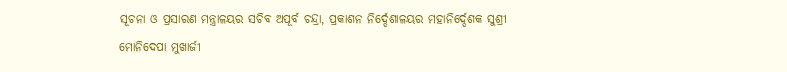ସୂଚନା ଓ ପ୍ରସାରଣ ମନ୍ତ୍ରାଳୟର ସଚିବ ଅପୂର୍ବ ଚନ୍ଦ୍ରା, ପ୍ରକାଶନ ନିର୍ଦ୍ଦେଶାଳୟର ମହାନିର୍ଦ୍ଦେଶକ ସୁଶ୍ରୀ ମୋନିଦେପା ମୁଖାର୍ଜୀ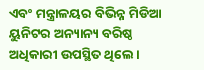ଏବଂ ମନ୍ତ୍ରାଳୟର ବିଭିନ୍ନ ମିଡିଆ ୟୁନିଟର ଅନ୍ୟାନ୍ୟ ବରିଷ୍ଠ ଅଧିକାରୀ ଉପସ୍ଥିତ ଥିଲେ।